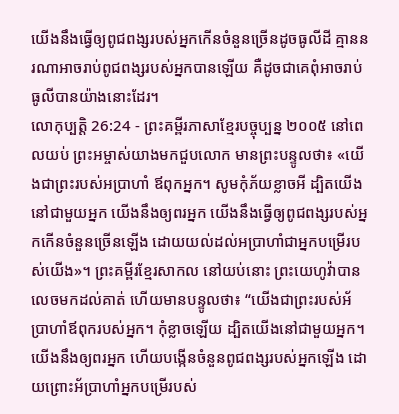យើងនឹងធ្វើឲ្យពូជពង្សរបស់អ្នកកើនចំនួនច្រើនដូចធូលីដី គ្មាននរណាអាចរាប់ពូជពង្សរបស់អ្នកបានឡើយ គឺដូចជាគេពុំអាចរាប់ធូលីបានយ៉ាងនោះដែរ។
លោកុប្បត្តិ 26:24 - ព្រះគម្ពីរភាសាខ្មែរបច្ចុប្បន្ន ២០០៥ នៅពេលយប់ ព្រះអម្ចាស់យាងមកជួបលោក មានព្រះបន្ទូលថា៖ «យើងជាព្រះរបស់អប្រាហាំ ឪពុកអ្នក។ សូមកុំភ័យខ្លាចអី ដ្បិតយើងនៅជាមួយអ្នក យើងនឹងឲ្យពរអ្នក យើងនឹងធ្វើឲ្យពូជពង្សរបស់អ្នកកើនចំនួនច្រើនឡើង ដោយយល់ដល់អប្រាហាំជាអ្នកបម្រើរបស់យើង»។ ព្រះគម្ពីរខ្មែរសាកល នៅយប់នោះ ព្រះយេហូវ៉ាបានលេចមកដល់គាត់ ហើយមានបន្ទូលថា៖ “យើងជាព្រះរបស់អ័ប្រាហាំឪពុករបស់អ្នក។ កុំខ្លាចឡើយ ដ្បិតយើងនៅជាមួយអ្នក។ យើងនឹងឲ្យពរអ្នក ហើយបង្កើនចំនួនពូជពង្សរបស់អ្នកឡើង ដោយព្រោះអ័ប្រាហាំអ្នកបម្រើរបស់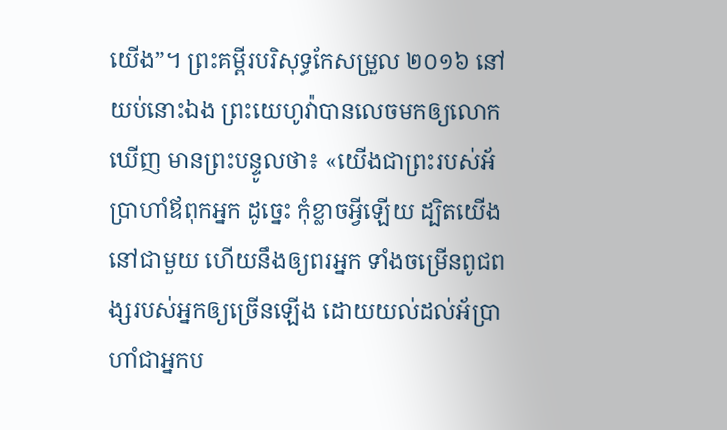យើង”។ ព្រះគម្ពីរបរិសុទ្ធកែសម្រួល ២០១៦ នៅយប់នោះឯង ព្រះយេហូវ៉ាបានលេចមកឲ្យលោកឃើញ មានព្រះបន្ទូលថា៖ «យើងជាព្រះរបស់អ័ប្រាហាំឪពុកអ្នក ដូច្នេះ កុំខ្លាចអ្វីឡើយ ដ្បិតយើងនៅជាមួយ ហើយនឹងឲ្យពរអ្នក ទាំងចម្រើនពូជពង្សរបស់អ្នកឲ្យច្រើនឡើង ដោយយល់ដល់អ័ប្រាហាំជាអ្នកប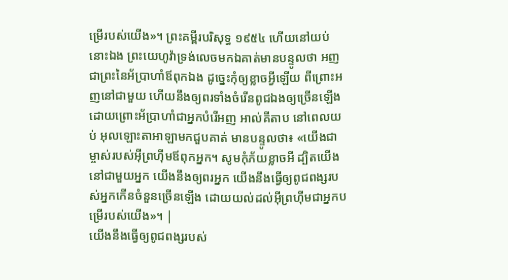ម្រើរបស់យើង»។ ព្រះគម្ពីរបរិសុទ្ធ ១៩៥៤ ហើយនៅយប់នោះឯង ព្រះយេហូវ៉ាទ្រង់លេចមកឯគាត់មានបន្ទូលថា អញជាព្រះនៃអ័ប្រាហាំឪពុកឯង ដូច្នេះកុំឲ្យខ្លាចអ្វីឡើយ ពីព្រោះអញនៅជាមួយ ហើយនឹងឲ្យពរទាំងចំរើនពូជឯងឲ្យច្រើនឡើង ដោយព្រោះអ័ប្រាហាំជាអ្នកបំរើអញ អាល់គីតាប នៅពេលយប់ អុលឡោះតាអាឡាមកជួបគាត់ មានបន្ទូលថា៖ «យើងជាម្ចាស់របស់អ៊ីព្រហ៊ីមឪពុកអ្នក។ សូមកុំភ័យខ្លាចអី ដ្បិតយើងនៅជាមួយអ្នក យើងនឹងឲ្យពរអ្នក យើងនឹងធ្វើឲ្យពូជពង្សរបស់អ្នកកើនចំនួនច្រើនឡើង ដោយយល់ដល់អ៊ីព្រហ៊ីមជាអ្នកបម្រើរបស់យើង»។ |
យើងនឹងធ្វើឲ្យពូជពង្សរបស់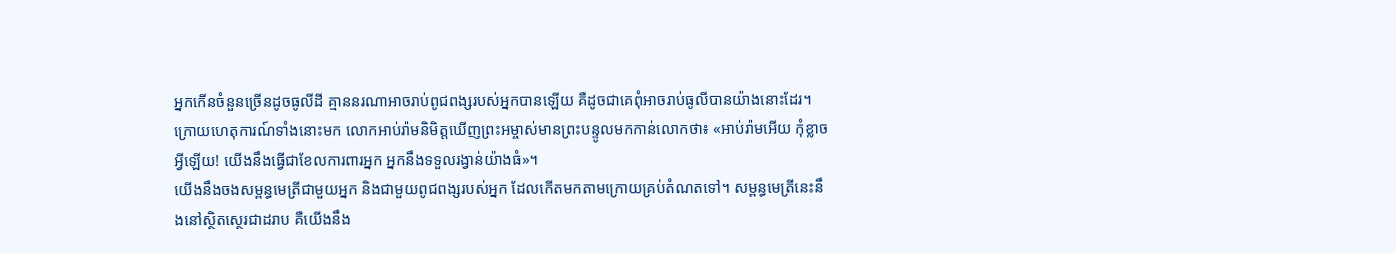អ្នកកើនចំនួនច្រើនដូចធូលីដី គ្មាននរណាអាចរាប់ពូជពង្សរបស់អ្នកបានឡើយ គឺដូចជាគេពុំអាចរាប់ធូលីបានយ៉ាងនោះដែរ។
ក្រោយហេតុការណ៍ទាំងនោះមក លោកអាប់រ៉ាមនិមិត្តឃើញព្រះអម្ចាស់មានព្រះបន្ទូលមកកាន់លោកថា៖ «អាប់រ៉ាមអើយ កុំខ្លាចអ្វីឡើយ! យើងនឹងធ្វើជាខែលការពារអ្នក អ្នកនឹងទទួលរង្វាន់យ៉ាងធំ»។
យើងនឹងចងសម្ពន្ធមេត្រីជាមួយអ្នក និងជាមួយពូជពង្សរបស់អ្នក ដែលកើតមកតាមក្រោយគ្រប់តំណតទៅ។ សម្ពន្ធមេត្រីនេះនឹងនៅស្ថិតស្ថេរជាដរាប គឺយើងនឹង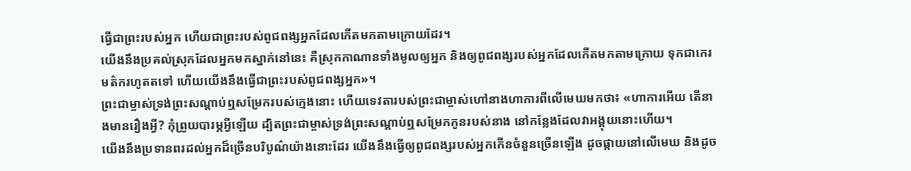ធ្វើជាព្រះរបស់អ្នក ហើយជាព្រះរបស់ពូជពង្សអ្នកដែលកើតមកតាមក្រោយដែរ។
យើងនឹងប្រគល់ស្រុកដែលអ្នកមកស្នាក់នៅនេះ គឺស្រុកកាណានទាំងមូលឲ្យអ្នក និងឲ្យពូជពង្សរបស់អ្នកដែលកើតមកតាមក្រោយ ទុកជាកេរមត៌ករហូតតទៅ ហើយយើងនឹងធ្វើជាព្រះរបស់ពូជពង្សអ្នក»។
ព្រះជាម្ចាស់ទ្រង់ព្រះសណ្ដាប់ឮសម្រែករបស់ក្មេងនោះ ហើយទេវតារបស់ព្រះជាម្ចាស់ហៅនាងហាការពីលើមេឃមកថា៖ «ហាការអើយ តើនាងមានរឿងអ្វី? កុំព្រួយបារម្ភអ្វីឡើយ ដ្បិតព្រះជាម្ចាស់ទ្រង់ព្រះសណ្ដាប់ឮសម្រែកកូនរបស់នាង នៅកន្លែងដែលវាអង្គុយនោះហើយ។
យើងនឹងប្រទានពរដល់អ្នកដ៏ច្រើនបរិបូណ៌យ៉ាងនោះដែរ យើងនឹងធ្វើឲ្យពូជពង្សរបស់អ្នកកើនចំនួនច្រើនឡើង ដូចផ្កាយនៅលើមេឃ និងដូច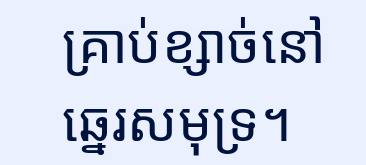គ្រាប់ខ្សាច់នៅឆ្នេរសមុទ្រ។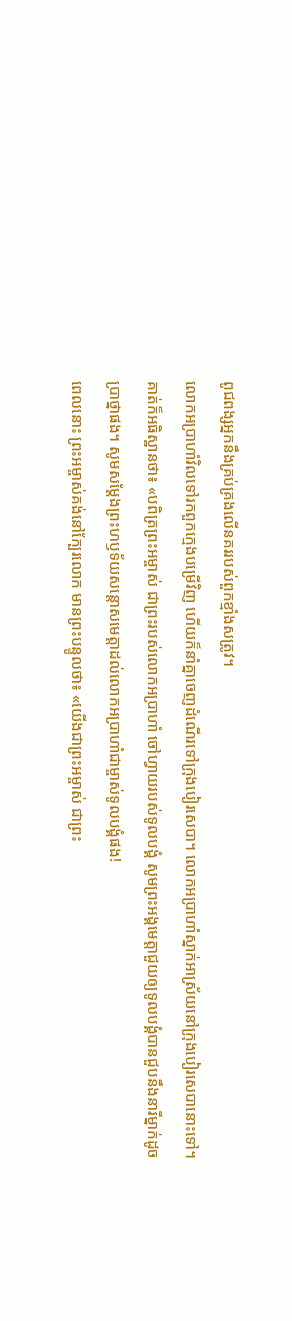ពូជពង្សអ្នកនឹងគ្រប់គ្រងលើនគររបស់ពួកខ្មាំងសត្រូវ។
លោកអប្រាហាំវិលទៅរកពួកក្មេងបម្រើវិញ ហើយក៏នាំគ្នាចេញដំណើរទៅក្រុងបៀរសេបា។ លោកអប្រាហាំស្នាក់អាស្រ័យនៅក្រុងបៀរសេបានោះទៅ។
គាត់ក៏អធិស្ឋានថា៖ «បពិត្រព្រះអម្ចាស់ ជាព្រះរបស់លោកអប្រាហាំ ចៅហ្វាយរបស់ទូលបង្គំ សូមព្រះអង្គមេត្តាជួយឲ្យទូលបង្គំបានជួបនឹងនារីម្នាក់ដូចប្រាថ្នាផង។ សូមសម្តែងព្រះហឫទ័យសន្តោសមេត្តាដល់លោកអប្រាហាំជាម្ចាស់ទូលបង្គំផង!
ពេលនោះ ព្រះអម្ចាស់គង់នៅក្បែរលោក មានព្រះបន្ទូលថា៖ «យើងជាព្រះអម្ចាស់ ជាព្រះ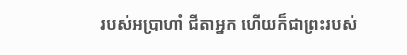របស់អប្រាហាំ ជីតាអ្នក ហើយក៏ជាព្រះរបស់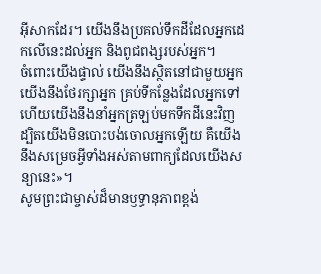អ៊ីសាកដែរ។ យើងនឹងប្រគល់ទឹកដីដែលអ្នកដេកលើនេះដល់អ្នក និងពូជពង្សរបស់អ្នក។
ចំពោះយើងផ្ទាល់ យើងនឹងស្ថិតនៅជាមួយអ្នក យើងនឹងថែរក្សាអ្នក គ្រប់ទីកន្លែងដែលអ្នកទៅ ហើយយើងនឹងនាំអ្នកត្រឡប់មកទឹកដីនេះវិញ ដ្បិតយើងមិនបោះបង់ចោលអ្នកឡើយ គឺយើងនឹងសម្រេចអ្វីទាំងអស់តាមពាក្យដែលយើងសន្យានេះ»។
សូមព្រះជាម្ចាស់ដ៏មានឫទ្ធានុភាពខ្ពង់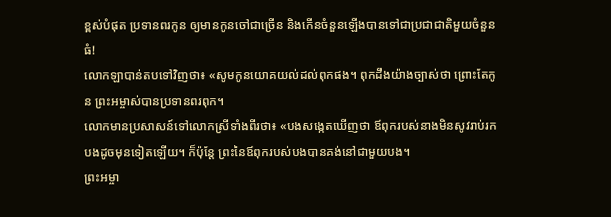ខ្ពស់បំផុត ប្រទានពរកូន ឲ្យមានកូនចៅជាច្រើន និងកើនចំនួនឡើងបានទៅជាប្រជាជាតិមួយចំនួនធំ!
លោកឡាបាន់តបទៅវិញថា៖ «សូមកូនយោគយល់ដល់ពុកផង។ ពុកដឹងយ៉ាងច្បាស់ថា ព្រោះតែកូន ព្រះអម្ចាស់បានប្រទានពរពុក។
លោកមានប្រសាសន៍ទៅលោកស្រីទាំងពីរថា៖ «បងសង្កេតឃើញថា ឪពុករបស់នាងមិនសូវរាប់រកបងដូចមុនទៀតឡើយ។ ក៏ប៉ុន្តែ ព្រះនៃឪពុករបស់បងបានគង់នៅជាមួយបង។
ព្រះអម្ចា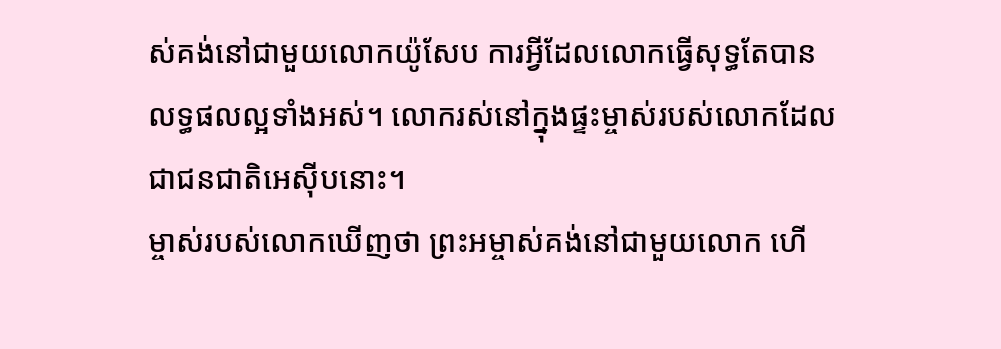ស់គង់នៅជាមួយលោកយ៉ូសែប ការអ្វីដែលលោកធ្វើសុទ្ធតែបានលទ្ធផលល្អទាំងអស់។ លោករស់នៅក្នុងផ្ទះម្ចាស់របស់លោកដែលជាជនជាតិអេស៊ីបនោះ។
ម្ចាស់របស់លោកឃើញថា ព្រះអម្ចាស់គង់នៅជាមួយលោក ហើ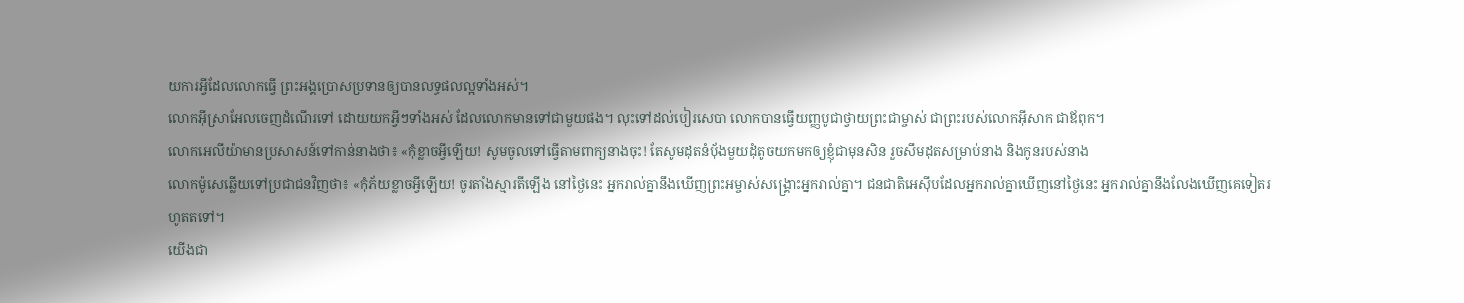យការអ្វីដែលលោកធ្វើ ព្រះអង្គប្រោសប្រទានឲ្យបានលទ្ធផលល្អទាំងអស់។
លោកអ៊ីស្រាអែលចេញដំណើរទៅ ដោយយកអ្វីៗទាំងអស់ ដែលលោកមានទៅជាមួយផង។ លុះទៅដល់បៀរសេបា លោកបានធ្វើយញ្ញបូជាថ្វាយព្រះជាម្ចាស់ ជាព្រះរបស់លោកអ៊ីសាក ជាឪពុក។
លោកអេលីយ៉ាមានប្រសាសន៍ទៅកាន់នាងថា៖ «កុំខ្លាចអ្វីឡើយ! សូមចូលទៅធ្វើតាមពាក្យនាងចុះ! តែសូមដុតនំបុ័ងមួយដុំតូចយកមកឲ្យខ្ញុំជាមុនសិន រួចសឹមដុតសម្រាប់នាង និងកូនរបស់នាង
លោកម៉ូសេឆ្លើយទៅប្រជាជនវិញថា៖ «កុំភ័យខ្លាចអ្វីឡើយ! ចូរតាំងស្មារតីឡើង នៅថ្ងៃនេះ អ្នករាល់គ្នានឹងឃើញព្រះអម្ចាស់សង្គ្រោះអ្នករាល់គ្នា។ ជនជាតិអេស៊ីបដែលអ្នករាល់គ្នាឃើញនៅថ្ងៃនេះ អ្នករាល់គ្នានឹងលែងឃើញគេទៀតរហូតតទៅ។
យើងជា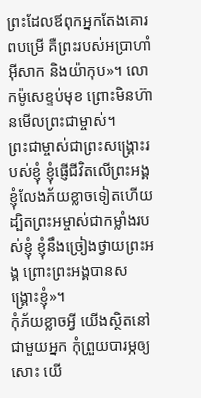ព្រះដែលឪពុកអ្នកតែងគោរពបម្រើ គឺព្រះរបស់អប្រាហាំ អ៊ីសាក និងយ៉ាកុប»។ លោកម៉ូសេខ្ទប់មុខ ព្រោះមិនហ៊ានមើលព្រះជាម្ចាស់។
ព្រះជាម្ចាស់ជាព្រះសង្គ្រោះរបស់ខ្ញុំ ខ្ញុំផ្ញើជីវិតលើព្រះអង្គ ខ្ញុំលែងភ័យខ្លាចទៀតហើយ ដ្បិតព្រះអម្ចាស់ជាកម្លាំងរបស់ខ្ញុំ ខ្ញុំនឹងច្រៀងថ្វាយព្រះអង្គ ព្រោះព្រះអង្គបានសង្គ្រោះខ្ញុំ»។
កុំភ័យខ្លាចអ្វី យើងស្ថិតនៅជាមួយអ្នក កុំព្រួយបារម្ភឲ្យសោះ យើ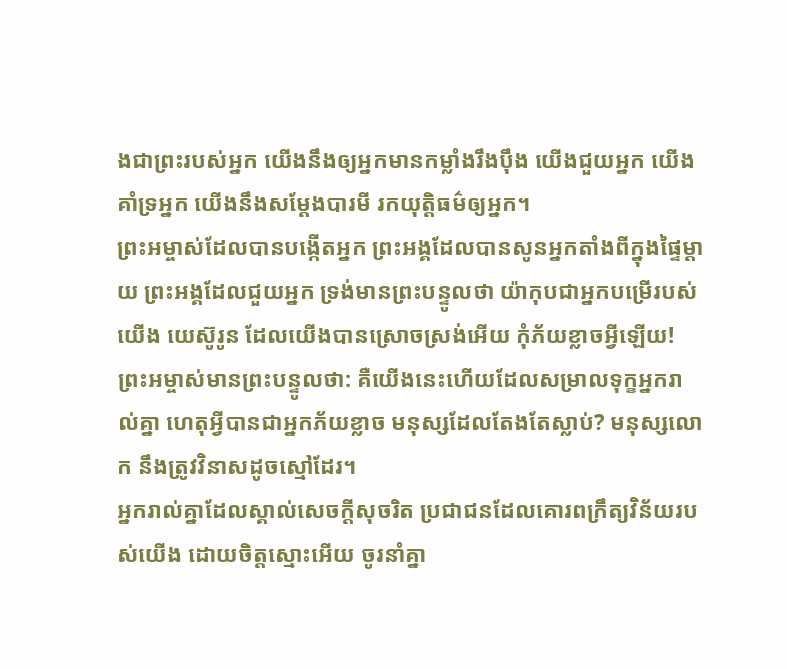ងជាព្រះរបស់អ្នក យើងនឹងឲ្យអ្នកមានកម្លាំងរឹងប៉ឹង យើងជួយអ្នក យើងគាំទ្រអ្នក យើងនឹងសម្តែងបារមី រកយុត្តិធម៌ឲ្យអ្នក។
ព្រះអម្ចាស់ដែលបានបង្កើតអ្នក ព្រះអង្គដែលបានសូនអ្នកតាំងពីក្នុងផ្ទៃម្ដាយ ព្រះអង្គដែលជួយអ្នក ទ្រង់មានព្រះបន្ទូលថា យ៉ាកុបជាអ្នកបម្រើរបស់យើង យេស៊ូរូន ដែលយើងបានស្រោចស្រង់អើយ កុំភ័យខ្លាចអ្វីឡើយ!
ព្រះអម្ចាស់មានព្រះបន្ទូលថា: គឺយើងនេះហើយដែលសម្រាលទុក្ខអ្នករាល់គ្នា ហេតុអ្វីបានជាអ្នកភ័យខ្លាច មនុស្សដែលតែងតែស្លាប់? មនុស្សលោក នឹងត្រូវវិនាសដូចស្មៅដែរ។
អ្នករាល់គ្នាដែលស្គាល់សេចក្ដីសុចរិត ប្រជាជនដែលគោរពក្រឹត្យវិន័យរបស់យើង ដោយចិត្តស្មោះអើយ ចូរនាំគ្នា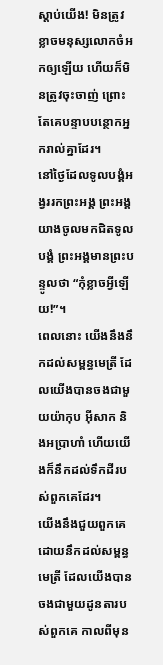ស្ដាប់យើង! មិនត្រូវខ្លាចមនុស្សលោកចំអកឲ្យឡើយ ហើយក៏មិនត្រូវចុះចាញ់ ព្រោះតែគេបន្ទាបបន្ថោកអ្នករាល់គ្នាដែរ។
នៅថ្ងៃដែលទូលបង្គំអង្វររកព្រះអង្គ ព្រះអង្គយាងចូលមកជិតទូលបង្គំ ព្រះអង្គមានព្រះបន្ទូលថា “កុំខ្លាចអ្វីឡើយ!”។
ពេលនោះ យើងនឹងនឹកដល់សម្ពន្ធមេត្រី ដែលយើងបានចងជាមួយយ៉ាកុប អ៊ីសាក និងអប្រាហាំ ហើយយើងក៏នឹកដល់ទឹកដីរបស់ពួកគេដែរ។
យើងនឹងជួយពួកគេ ដោយនឹកដល់សម្ពន្ធមេត្រី ដែលយើងបានចងជាមួយដូនតារបស់ពួកគេ កាលពីមុន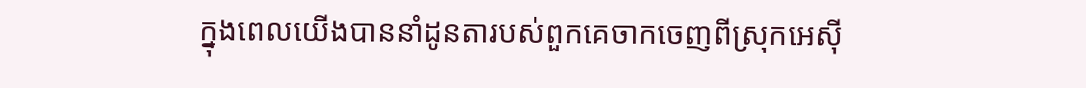ក្នុងពេលយើងបាននាំដូនតារបស់ពួកគេចាកចេញពីស្រុកអេស៊ី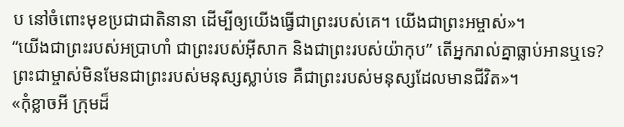ប នៅចំពោះមុខប្រជាជាតិនានា ដើម្បីឲ្យយើងធ្វើជាព្រះរបស់គេ។ យើងជាព្រះអម្ចាស់»។
“យើងជាព្រះរបស់អប្រាហាំ ជាព្រះរបស់អ៊ីសាក និងជាព្រះរបស់យ៉ាកុប” តើអ្នករាល់គ្នាធ្លាប់អានឬទេ? ព្រះជាម្ចាស់មិនមែនជាព្រះរបស់មនុស្សស្លាប់ទេ គឺជាព្រះរបស់មនុស្សដែលមានជីវិត»។
«កុំខ្លាចអី ក្រុមដ៏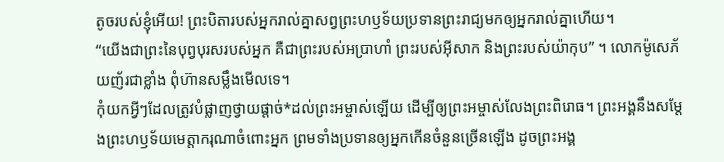តូចរបស់ខ្ញុំអើយ! ព្រះបិតារបស់អ្នករាល់គ្នាសព្វព្រះហឫទ័យប្រទានព្រះរាជ្យមកឲ្យអ្នករាល់គ្នាហើយ។
“យើងជាព្រះនៃបុព្វបុរសរបស់អ្នក គឺជាព្រះរបស់អប្រាហាំ ព្រះរបស់អ៊ីសាក និងព្រះរបស់យ៉ាកុប” ។ លោកម៉ូសេភ័យញ័រជាខ្លាំង ពុំហ៊ានសម្លឹងមើលទេ។
កុំយកអ្វីៗដែលត្រូវបំផ្លាញថ្វាយផ្ដាច់*ដល់ព្រះអម្ចាស់ឡើយ ដើម្បីឲ្យព្រះអម្ចាស់លែងព្រះពិរោធ។ ព្រះអង្គនឹងសម្តែងព្រះហឫទ័យមេត្តាករុណាចំពោះអ្នក ព្រមទាំងប្រទានឲ្យអ្នកកើនចំនួនច្រើនឡើង ដូចព្រះអង្គ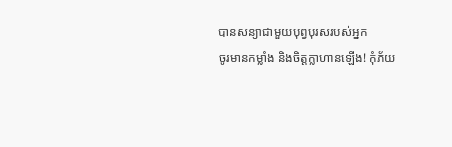បានសន្យាជាមួយបុព្វបុរសរបស់អ្នក
ចូរមានកម្លាំង និងចិត្តក្លាហានឡើង! កុំភ័យ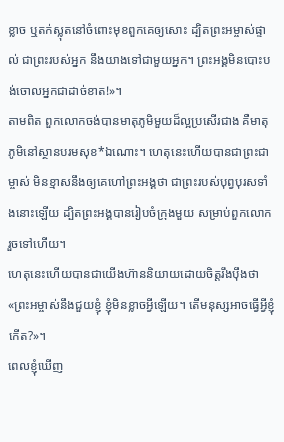ខ្លាច ឬតក់ស្លុតនៅចំពោះមុខពួកគេឲ្យសោះ ដ្បិតព្រះអម្ចាស់ផ្ទាល់ ជាព្រះរបស់អ្នក នឹងយាងទៅជាមួយអ្នក។ ព្រះអង្គមិនបោះបង់ចោលអ្នកជាដាច់ខាត!»។
តាមពិត ពួកលោកចង់បានមាតុភូមិមួយដ៏ល្អប្រសើរជាង គឺមាតុភូមិនៅស្ថានបរមសុខ*ឯណោះ។ ហេតុនេះហើយបានជាព្រះជាម្ចាស់ មិនខ្មាសនឹងឲ្យគេហៅព្រះអង្គថា ជាព្រះរបស់បុព្វបុរសទាំងនោះឡើយ ដ្បិតព្រះអង្គបានរៀបចំក្រុងមួយ សម្រាប់ពួកលោករួចទៅហើយ។
ហេតុនេះហើយបានជាយើងហ៊ាននិយាយដោយចិត្តរឹងប៉ឹងថា«ព្រះអម្ចាស់នឹងជួយខ្ញុំ ខ្ញុំមិនខ្លាចអ្វីឡើយ។ តើមនុស្សអាចធ្វើអ្វីខ្ញុំកើត?»។
ពេលខ្ញុំឃើញ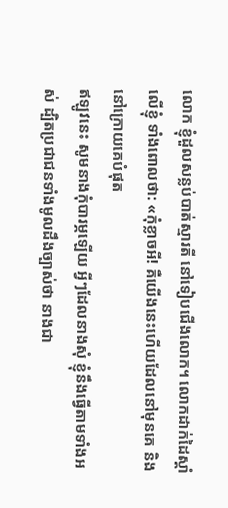លោក ខ្ញុំដួលសន្លប់បាត់ស្មារតី នៅទៀបជើងលោក។ លោកដាក់ដៃស្ដាំលើខ្ញុំ ទាំងពោលថា: «កុំខ្លាចអី! គឺយើងនេះហើយដែលនៅមុនគេ និងនៅក្រោយគេបំផុត
ឥឡូវនេះ សូមនាងកុំបារម្ភឡើយ អ្វីៗដែលនាងសុំ ខ្ញុំនឹងធ្វើតាមទាំងអស់ ដ្បិតប្រជាជនទាំងមូលដឹងច្បាស់ថា នាងជា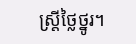ស្ត្រីថ្លៃថ្នូរ។